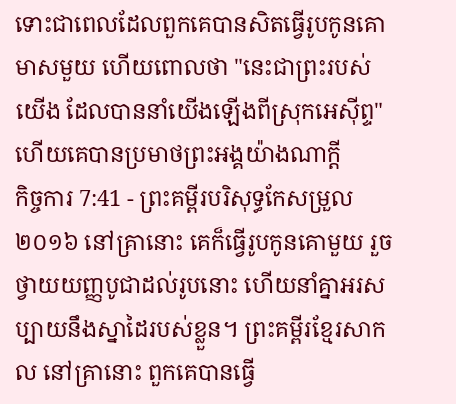ទោះជាពេលដែលពួកគេបានសិតធ្វើរូបកូនគោមាសមួយ ហើយពោលថា "នេះជាព្រះរបស់យើង ដែលបាននាំយើងឡើងពីស្រុកអេស៊ីព្ទ" ហើយគេបានប្រមាថព្រះអង្គយ៉ាងណាក្តី
កិច្ចការ 7:41 - ព្រះគម្ពីរបរិសុទ្ធកែសម្រួល ២០១៦ នៅគ្រានោះ គេក៏ធ្វើរូបកូនគោមួយ រួចថ្វាយយញ្ញបូជាដល់រូបនោះ ហើយនាំគ្នាអរសប្បាយនឹងស្នាដៃរបស់ខ្លួន។ ព្រះគម្ពីរខ្មែរសាកល នៅគ្រានោះ ពួកគេបានធ្វើ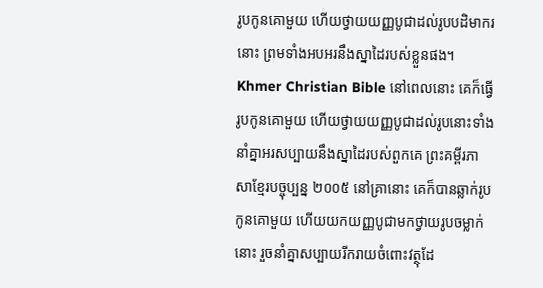រូបកូនគោមួយ ហើយថ្វាយយញ្ញបូជាដល់រូបបដិមាករនោះ ព្រមទាំងអបអរនឹងស្នាដៃរបស់ខ្លួនផង។ Khmer Christian Bible នៅពេលនោះ គេក៏ធ្វើរូបកូនគោមួយ ហើយថ្វាយយញ្ញបូជាដល់រូបនោះទាំងនាំគ្នាអរសប្បាយនឹងស្នាដៃរបស់ពួកគេ ព្រះគម្ពីរភាសាខ្មែរបច្ចុប្បន្ន ២០០៥ នៅគ្រានោះ គេក៏បានឆ្លាក់រូបកូនគោមួយ ហើយយកយញ្ញបូជាមកថ្វាយរូបចម្លាក់នោះ រួចនាំគ្នាសប្បាយរីករាយចំពោះវត្ថុដែ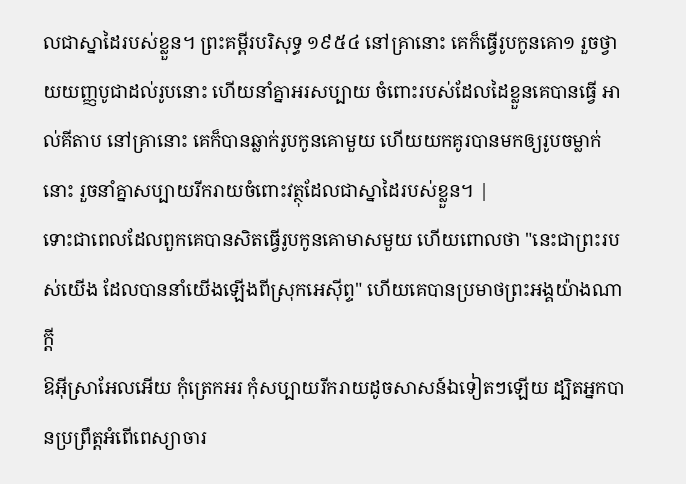លជាស្នាដៃរបស់ខ្លួន។ ព្រះគម្ពីរបរិសុទ្ធ ១៩៥៤ នៅគ្រានោះ គេក៏ធ្វើរូបកូនគោ១ រួចថ្វាយយញ្ញបូជាដល់រូបនោះ ហើយនាំគ្នាអរសប្បាយ ចំពោះរបស់ដែលដៃខ្លួនគេបានធ្វើ អាល់គីតាប នៅគ្រានោះ គេក៏បានឆ្លាក់រូបកូនគោមួយ ហើយយកគូរបានមកឲ្យរូបចម្លាក់នោះ រួចនាំគ្នាសប្បាយរីករាយចំពោះវត្ថុដែលជាស្នាដៃរបស់ខ្លួន។ |
ទោះជាពេលដែលពួកគេបានសិតធ្វើរូបកូនគោមាសមួយ ហើយពោលថា "នេះជាព្រះរបស់យើង ដែលបាននាំយើងឡើងពីស្រុកអេស៊ីព្ទ" ហើយគេបានប្រមាថព្រះអង្គយ៉ាងណាក្តី
ឱអ៊ីស្រាអែលអើយ កុំត្រេកអរ កុំសប្បាយរីករាយដូចសាសន៍ឯទៀតៗឡើយ ដ្បិតអ្នកបានប្រព្រឹត្តអំពើពេស្យាចារ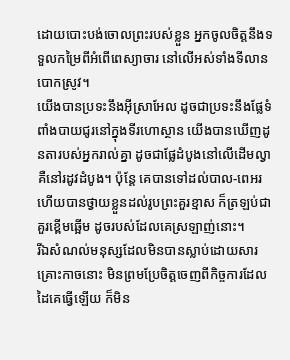ដោយបោះបង់ចោលព្រះរបស់ខ្លួន អ្នកចូលចិត្តនឹងទទួលកម្រៃពីអំពើពេស្យាចារ នៅលើអស់ទាំងទីលានបោកស្រូវ។
យើងបានប្រទះនឹងអ៊ីស្រាអែល ដូចជាប្រទះនឹងផ្លែទំពាំងបាយជូរនៅក្នុងទីរហោស្ថាន យើងបានឃើញដូនតារបស់អ្នករាល់គ្នា ដូចជាផ្លែដំបូងនៅលើដើមល្វា គឺនៅរដូវដំបូង។ ប៉ុន្ដែ គេបានទៅដល់បាល-ពេអរ ហើយបានថ្វាយខ្លួនដល់រូបព្រះគួរខ្មាស ក៏ត្រឡប់ជាគួរខ្ពើមឆ្អើម ដូចរបស់ដែលគេស្រឡាញ់នោះ។
រីឯសំណល់មនុស្សដែលមិនបានស្លាប់ដោយសារគ្រោះកាចនោះ មិនព្រមប្រែចិត្តចេញពីកិច្ចការដែលដៃគេធ្វើឡើយ ក៏មិន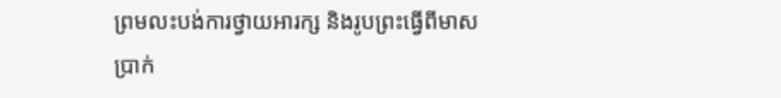ព្រមលះបង់ការថ្វាយអារក្ស និងរូបព្រះធ្វើពីមាស ប្រាក់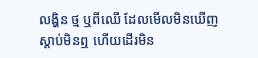លង្ហិន ថ្ម ឬពីឈើ ដែលមើលមិនឃើញ ស្តាប់មិនឮ ហើយដើរមិន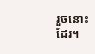រួចនោះដែរ។